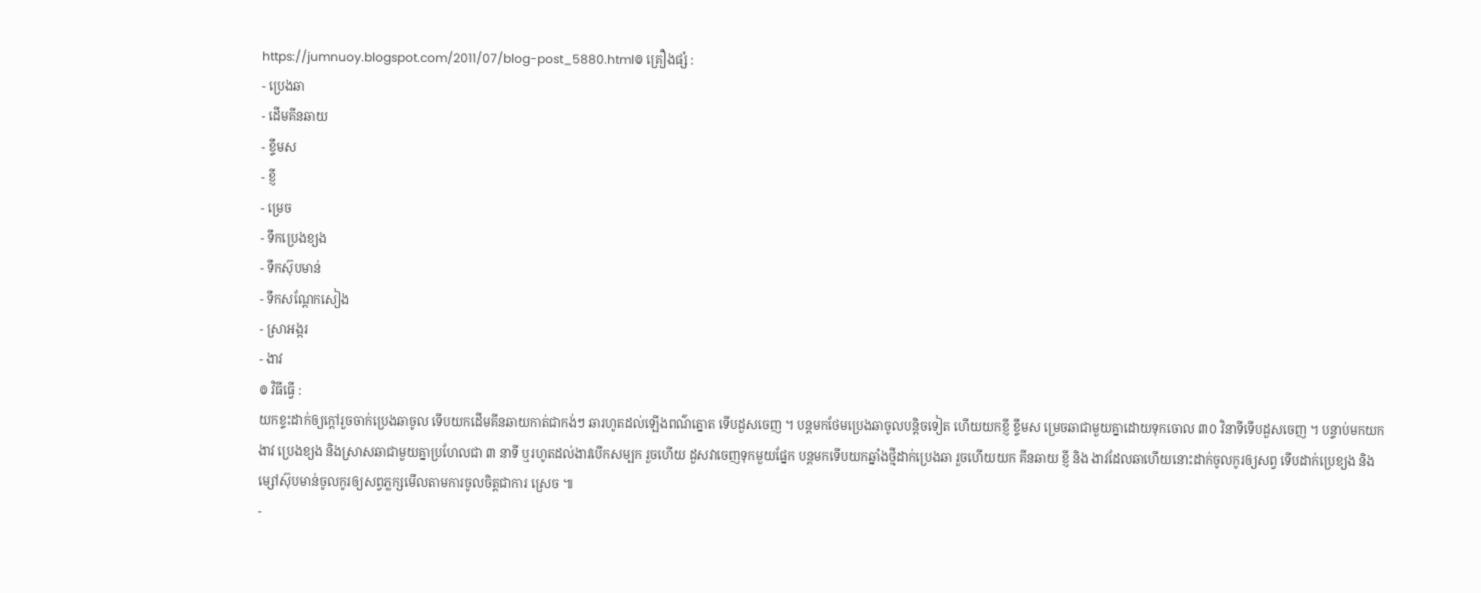https://jumnuoy.blogspot.com/2011/07/blog-post_5880.html៙ គ្រឿងផ្សំ :
- ប្រេងឆា
- ដើមគីនឆាយ
- ខ្ទឹមស
- ខ្ញី
- ម្រេច
- ទឹកប្រេងខ្យង
- ទឹកស៊ុបមាន់
- ទឹកសណ្តែកសៀង
- ស្រាអង្ករ
- ងាវ
៙ វិធីធ្វើ :
យកខ្ទះដាក់ឲ្យក្តៅរួចចាក់ប្រេងឆាចូល ទើបយកដើមគីនឆាយកាត់ជាកង់ៗ ឆារហូតដល់ឡើងពណ៌ត្នោត ទើបដួសចេញ ។ បន្តមកថែមប្រេងឆាចូលបន្តិចទៀត ហើយយកខ្ញី ខ្ទឹមស ម្រេចឆាជាមួយគ្នាដោយទុកចោល ៣០ វិនាទីទើបដួសចេញ ។ បន្ទាប់មកយកងាវ ប្រេងខ្យង និងស្រាសឆាជាមួយគ្នាប្រហែលជា ៣ នាទី ឬរហូតដល់ងាវបើកសម្បក រួចហើយ ដួសវាចេញទុកមួយផ្នែក បន្តមកទើបយកឆ្នាំងថ្មីដាក់ប្រេងឆា រួចហើយយក គីនឆាយ ខ្ញី និង ងាវដែលឆាហើយនោះដាក់ចូលកូរឲ្យសព្វ ទើបដាក់ប្រេខ្យង និងម្សៅស៊ុបមាន់ចូលកូរឲ្យសព្វភ្លក្សមើលតាមការចូលចិត្តជាការ ស្រេច ៕
-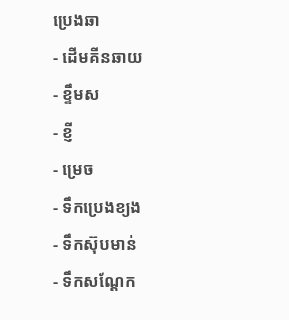ប្រេងឆា
- ដើមគីនឆាយ
- ខ្ទឹមស
- ខ្ញី
- ម្រេច
- ទឹកប្រេងខ្យង
- ទឹកស៊ុបមាន់
- ទឹកសណ្តែក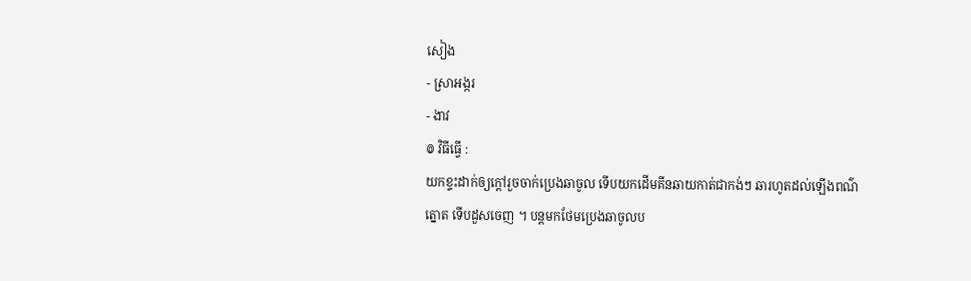សៀង
- ស្រាអង្ករ
- ងាវ
៙ វិធីធ្វើ :
យកខ្ទះដាក់ឲ្យក្តៅរួចចាក់ប្រេងឆាចូល ទើបយកដើមគីនឆាយកាត់ជាកង់ៗ ឆារហូតដល់ឡើងពណ៌ត្នោត ទើបដួសចេញ ។ បន្តមកថែមប្រេងឆាចូលប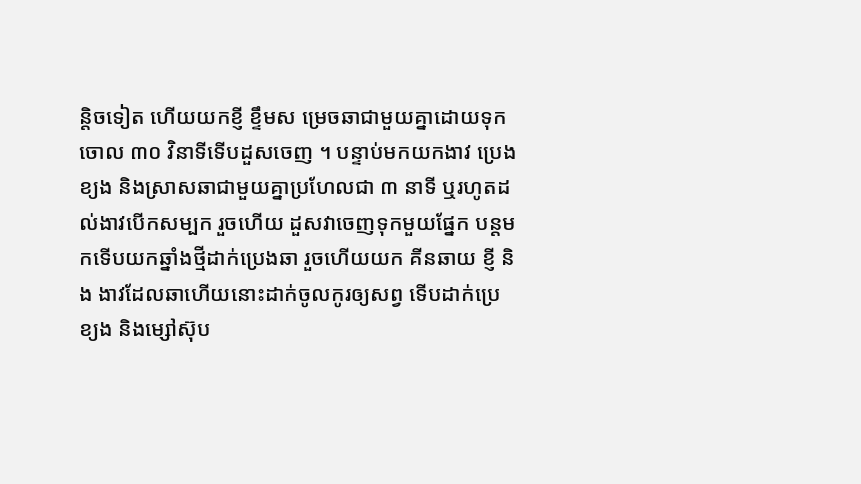ន្តិចទៀត ហើយយកខ្ញី ខ្ទឹមស ម្រេចឆាជាមួយគ្នាដោយទុកចោល ៣០ វិនាទីទើបដួសចេញ ។ បន្ទាប់មកយកងាវ ប្រេងខ្យង និងស្រាសឆាជាមួយគ្នាប្រហែលជា ៣ នាទី ឬរហូតដល់ងាវបើកសម្បក រួចហើយ ដួសវាចេញទុកមួយផ្នែក បន្តមកទើបយកឆ្នាំងថ្មីដាក់ប្រេងឆា រួចហើយយក គីនឆាយ ខ្ញី និង ងាវដែលឆាហើយនោះដាក់ចូលកូរឲ្យសព្វ ទើបដាក់ប្រេខ្យង និងម្សៅស៊ុប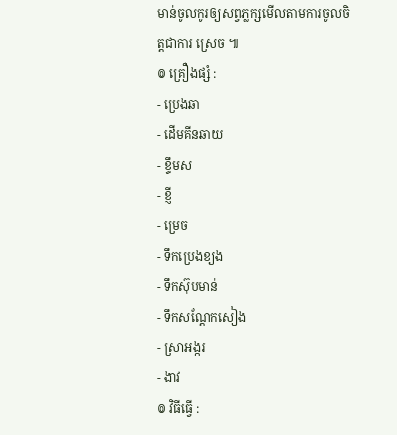មាន់ចូលកូរឲ្យសព្វភ្លក្សមើលតាមការចូលចិត្តជាការ ស្រេច ៕
៙ គ្រឿងផ្សំ :
- ប្រេងឆា
- ដើមគីនឆាយ
- ខ្ទឹមស
- ខ្ញី
- ម្រេច
- ទឹកប្រេងខ្យង
- ទឹកស៊ុបមាន់
- ទឹកសណ្តែកសៀង
- ស្រាអង្ករ
- ងាវ
៙ វិធីធ្វើ :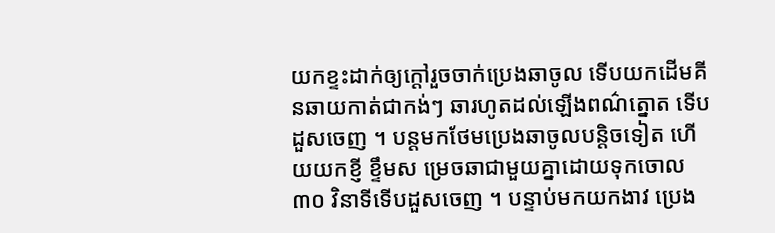យកខ្ទះដាក់ឲ្យក្តៅរួចចាក់ប្រេងឆាចូល ទើបយកដើមគីនឆាយកាត់ជាកង់ៗ ឆារហូតដល់ឡើងពណ៌ត្នោត ទើបដួសចេញ ។ បន្តមកថែមប្រេងឆាចូលបន្តិចទៀត ហើយយកខ្ញី ខ្ទឹមស ម្រេចឆាជាមួយគ្នាដោយទុកចោល ៣០ វិនាទីទើបដួសចេញ ។ បន្ទាប់មកយកងាវ ប្រេង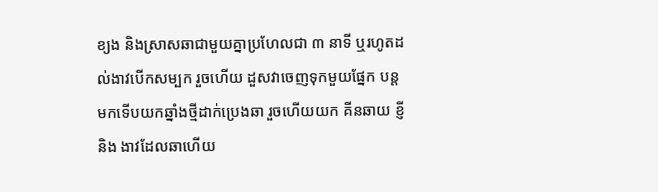ខ្យង និងស្រាសឆាជាមួយគ្នាប្រហែលជា ៣ នាទី ឬរហូតដល់ងាវបើកសម្បក រួចហើយ ដួសវាចេញទុកមួយផ្នែក បន្តមកទើបយកឆ្នាំងថ្មីដាក់ប្រេងឆា រួចហើយយក គីនឆាយ ខ្ញី និង ងាវដែលឆាហើយ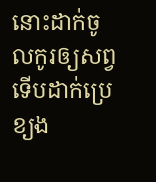នោះដាក់ចូលកូរឲ្យសព្វ ទើបដាក់ប្រេខ្យង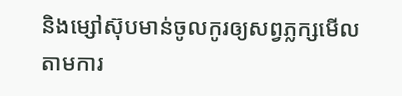និងម្សៅស៊ុបមាន់ចូលកូរឲ្យសព្វភ្លក្សមើលតាមការ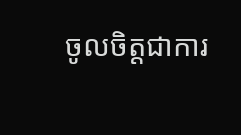ចូលចិត្តជាការ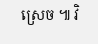ស្រេច ៕ វិ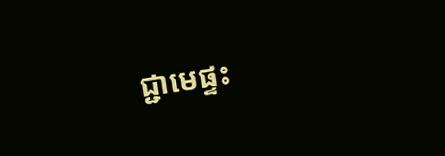ជ្ជាមេផ្ទះ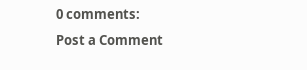0 comments:
Post a Comment